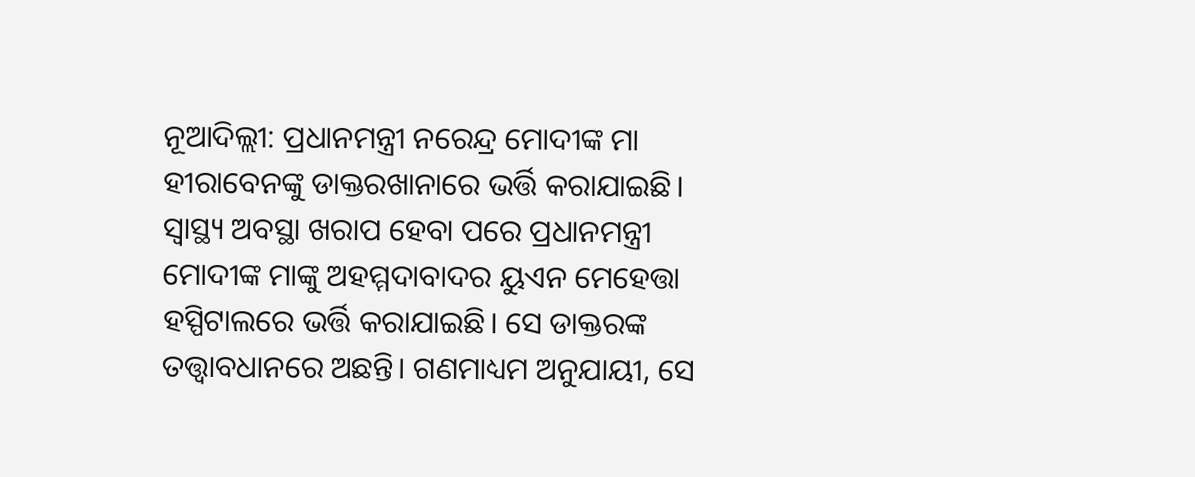ନୂଆଦିଲ୍ଲୀ: ପ୍ରଧାନମନ୍ତ୍ରୀ ନରେନ୍ଦ୍ର ମୋଦୀଙ୍କ ମା ହୀରାବେନଙ୍କୁ ଡାକ୍ତରଖାନାରେ ଭର୍ତ୍ତି କରାଯାଇଛି। ସ୍ୱାସ୍ଥ୍ୟ ଅବସ୍ଥା ଖରାପ ହେବା ପରେ ପ୍ରଧାନମନ୍ତ୍ରୀ ମୋଦୀଙ୍କ ମାଙ୍କୁ ଅହମ୍ମଦାବାଦର ୟୁଏନ ମେହେତ୍ତା ହସ୍ପିଟାଲରେ ଭର୍ତ୍ତି କରାଯାଇଛି। ସେ ଡାକ୍ତରଙ୍କ ତତ୍ତ୍ଵାବଧାନରେ ଅଛନ୍ତି। ଗଣମାଧ୍ୟମ ଅନୁଯାୟୀ, ସେ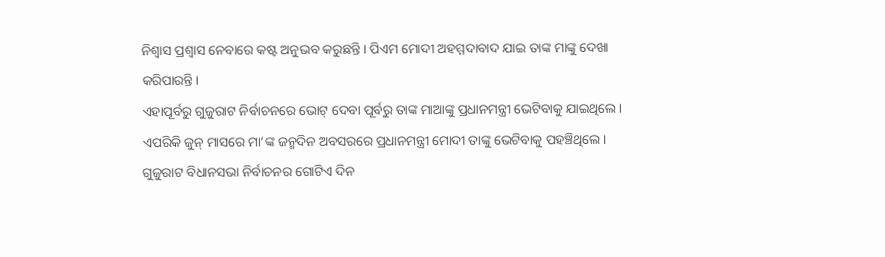ନିଶ୍ୱାସ ପ୍ରଶ୍ୱାସ ନେବାରେ କଷ୍ଟ ଅନୁଭବ କରୁଛନ୍ତି। ପିଏମ ମୋଦୀ ଅହମ୍ମଦାବାଦ ଯାଇ ତାଙ୍କ ମାଙ୍କୁ ଦେଖା କରିପାରନ୍ତି।
ଏହାପୂର୍ବରୁ ଗୁଜୁରାଟ ନିର୍ବାଚନରେ ଭୋଟ୍ ଦେବା ପୂର୍ବରୁ ତାଙ୍କ ମାଆଙ୍କୁ ପ୍ରଧାନମନ୍ତ୍ରୀ ଭେଟିବାକୁ ଯାଇଥିଲେ। ଏପରିକି ଜୁନ୍ ମାସରେ ମା’ଙ୍କ ଜନ୍ମଦିନ ଅବସରରେ ପ୍ରଧାନମନ୍ତ୍ରୀ ମୋଦୀ ତାଙ୍କୁ ଭେଟିବାକୁ ପହଞ୍ଚିଥିଲେ। ଗୁଜୁରାଟ ବିଧାନସଭା ନିର୍ବାଚନର ଗୋଟିଏ ଦିନ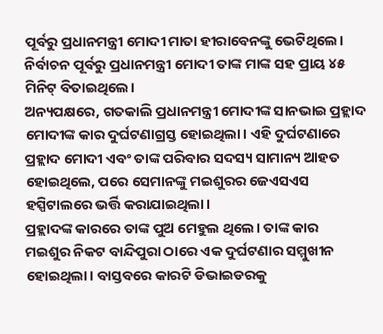ପୂର୍ବରୁ ପ୍ରଧାନମନ୍ତ୍ରୀ ମୋଦୀ ମାତା ହୀରାବେନଙ୍କୁ ଭେଟିଥିଲେ। ନିର୍ବାଚନ ପୂର୍ବରୁ ପ୍ରଧାନମନ୍ତ୍ରୀ ମୋଦୀ ତାଙ୍କ ମାଙ୍କ ସହ ପ୍ରାୟ ୪୫ ମିନିଟ୍ ବିତାଇଥିଲେ।
ଅନ୍ୟପକ୍ଷରେ, ଗତକାଲି ପ୍ରଧାନମନ୍ତ୍ରୀ ମୋଦୀଙ୍କ ସାନଭାଇ ପ୍ରହ୍ଲାଦ ମୋଦୀଙ୍କ କାର ଦୁର୍ଘଟଣାଗ୍ରସ୍ତ ହୋଇଥିଲା। ଏହି ଦୁର୍ଘଟଣାରେ ପ୍ରହ୍ଲାଦ ମୋଦୀ ଏବଂ ତାଙ୍କ ପରିବାର ସଦସ୍ୟ ସାମାନ୍ୟ ଆହତ ହୋଇଥିଲେ, ପରେ ସେମାନଙ୍କୁ ମଇଶୁରର ଜେଏସଏସ ହସ୍ପିଟାଲରେ ଭର୍ତ୍ତି କରାଯାଇଥିଲା।
ପ୍ରହ୍ଲାଦଙ୍କ କାରରେ ତାଙ୍କ ପୁଅ ମେହୁଲ ଥିଲେ। ତାଙ୍କ କାର ମଇଶୁର ନିକଟ ବାନ୍ଦିପୁରା ଠାରେ ଏକ ଦୁର୍ଘଟଣାର ସମ୍ମୁଖୀନ ହୋଇଥିଲା। ବାସ୍ତବରେ କାରଟି ଡିଭାଇଡରକୁ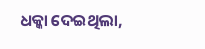ଧକ୍କା ଦେଇଥିଲା,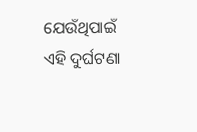ଯେଉଁଥିପାଇଁ ଏହି ଦୁର୍ଘଟଣା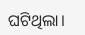ଘଟିଥିଲା।